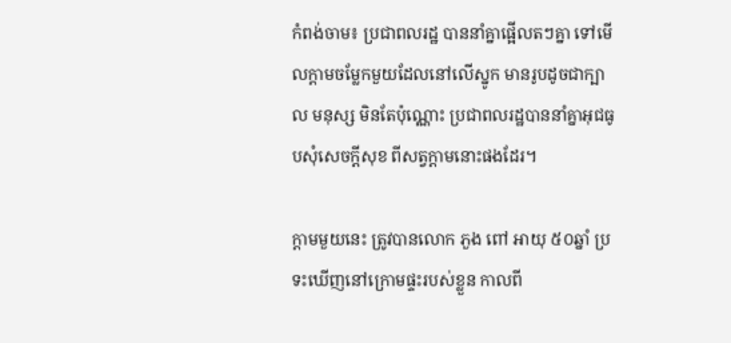កំពង់ចាម៖ ប្រជាពលរដ្ឋ បាននាំគ្នាផ្អើលតៗគ្នា ទៅមើលក្តាមចម្លែកមួយដែលនៅលើស្នូក មានរូបដូចជាក្បាល មនុស្ស មិនតែប៉ុណ្ណោះ ប្រជាពលរដ្ឋបាននាំគ្នាអុជធូបសុំសេចក្តីសុខ ពីសត្វក្តាមនោះផងដែរ។

ក្តាមមួយនេះ ត្រូវបានលោក ភួង ពៅ អាយុ ៥០ឆ្នាំ ប្រទះឃើញនៅក្រោមផ្ទះរបស់ខ្លួន កាលពី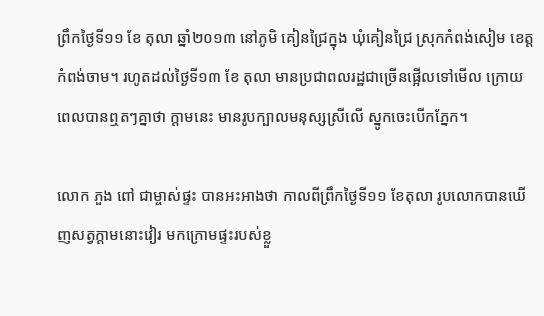ព្រឹកថ្ងៃទី១១ ខែ តុលា ឆ្នាំ២០១៣ នៅភូមិ គៀនជ្រៃក្នុង ឃុំគៀនជ្រៃ ស្រុកកំពង់សៀម ខេត្តកំពង់ចាម។ រហូតដល់ថ្ងៃទី១៣ ខែ តុលា មានប្រជាពលរដ្ឋជាច្រើនផ្អើលទៅមើល ក្រោយពេលបានឮតៗគ្នាថា ក្តាមនេះ មានរូបក្បាលមនុស្សស្រីលើ ស្នូកចេះបើកភ្នែក។

លោក ភួង ពៅ ជាម្ចាស់ផ្ទះ បានអះអាងថា កាលពីព្រឹកថ្ងៃទី១១ ខែតុលា រូបលោកបានឃើញសត្វក្តាមនោះវៀរ មកក្រោមផ្ទះរបស់ខ្លួ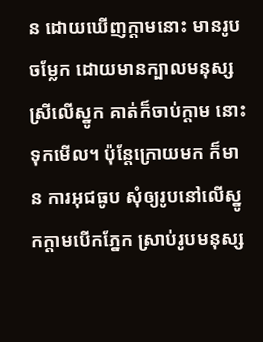ន ដោយឃើញក្តាមនោះ មានរូបចម្លែក ដោយមានក្បាលមនុស្សស្រីលើស្នូក គាត់ក៏ចាប់ក្តាម នោះទុកមើល។ ប៉ុន្តែក្រោយមក ក៏មាន ការអុជធូប សុំឲ្យរូបនៅលើស្នូកក្តាមបើកភ្នែក ស្រាប់រូបមនុស្ស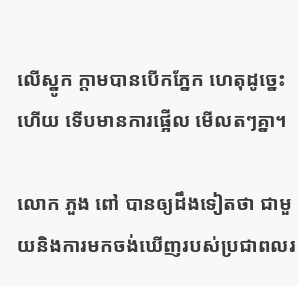លើស្នូក ក្តាមបានបើកភ្នែក ហេតុដូច្នេះហើយ ទើបមានការផ្អើល មើលតៗគ្នា។

លោក ភួង ពៅ បានឲ្យដឹងទៀតថា ជាមួយនិងការមកចង់ឃើញរបស់ប្រជាពលរ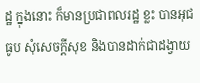ដ្ឋ ក្នុងនោះ ក៏មានប្រជាពលរដ្ឋ ខ្លះ បានអុជធូប សុំសេចក្តីសុខ និងបានដាក់ជាដង្វាយ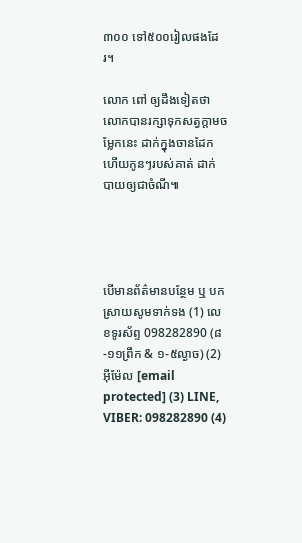៣០០ ទៅ៥០០រៀលផងដែរ។

លោក ពៅ ឲ្យដឹងទៀតថា លោកបានរក្សាទុកសត្វក្តាមចម្លែកនេះ ដាក់ក្នុងចានដែក ហើយកូនៗរបស់គាត់ ដាក់ បាយឲ្យជាចំណី៕




បើមានព័ត៌មានបន្ថែម ឬ បកស្រាយសូមទាក់ទង (1) លេខទូរស័ព្ទ 098282890 (៨-១១ព្រឹក & ១-៥ល្ងាច) (2) អ៊ីម៉ែល [email protected] (3) LINE, VIBER: 098282890 (4)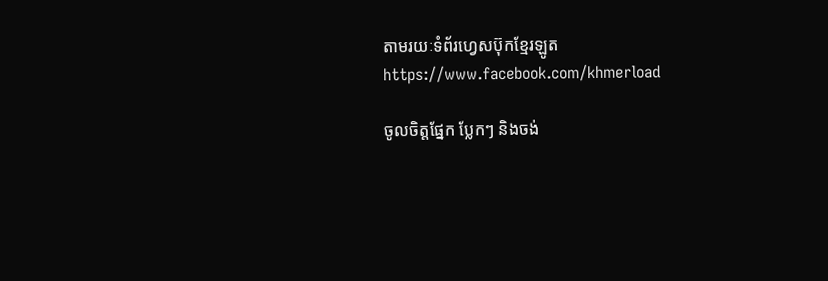តាមរយៈទំព័រហ្វេសប៊ុកខ្មែរឡូត https://www.facebook.com/khmerload

ចូលចិត្តផ្នែក ប្លែកៗ និងចង់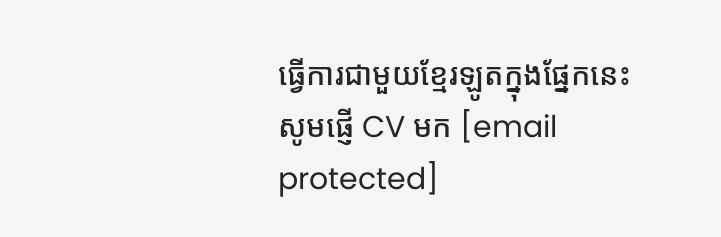ធ្វើការជាមួយខ្មែរឡូតក្នុងផ្នែកនេះ សូមផ្ញើ CV មក [email protected]